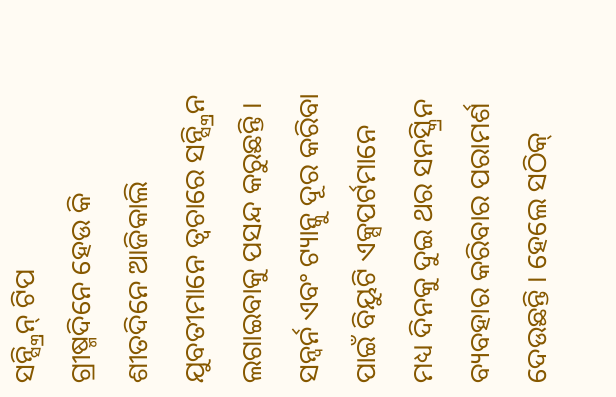ସନ୍ସ୍କ୍ରିନ୍ ଟିପ
ଗ୍ରୀଷ୍ମଦିନେ ହେଉ କି ଶୀତଦିନେ ଆଜିକାଲି ଯୁବତୀମାନେ ତ୍ୱଚାରେ ସନ୍ସ୍କ୍ରିନ ଲଗାଇବାକୁ ପସନ୍ଦ କରୁଛନ୍ତି । ସନ୍ବର୍ନ ଏବଂ ଟ୍ୟାନ୍କୁ ଦୂର କରିବା ପାଇଁ ବିୟୁଟି ଏକ୍ସପର୍ଟମାନେ ମଧ୍ୟ ଦିନକୁ ଦୁଇ ଥର ସନସ୍କ୍ରିନ ବ୍ୟବହାର କରିବାର ପରାମର୍ଶ ଦେଉଛନ୍ତି । ହେଲେ ସଠିକ୍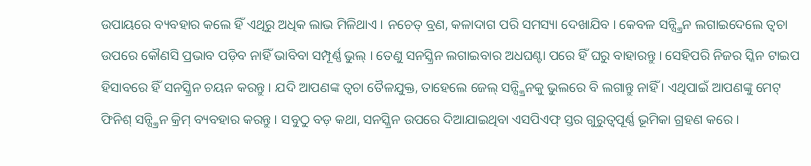ଉପାୟରେ ବ୍ୟବହାର କଲେ ହିଁ ଏଥିରୁ ଅଧିକ ଲାଭ ମିଳିଥାଏ । ନଚେତ୍ ବ୍ରଣ, କଳାଦାଗ ପରି ସମସ୍ୟା ଦେଖାଯିବ । କେବଳ ସନ୍ସ୍କ୍ରିନ ଲଗାଇଦେଲେ ତ୍ୱଚା ଉପରେ କୌଣସି ପ୍ରଭାବ ପଡ଼ିବ ନାହିଁ ଭାବିବା ସମ୍ପୂର୍ଣ୍ଣ ଭୁଲ୍ । ତେଣୁ ସନସ୍କ୍ରିନ ଲଗାଇବାର ଅଧଘଣ୍ଟା ପରେ ହିଁ ଘରୁ ବାହାରନ୍ତୁ । ସେହିପରି ନିଜର ସ୍କିନ ଟାଇପ ହିସାବରେ ହିଁ ସନସ୍କ୍ରିନ ଚୟନ କରନ୍ତୁ । ଯଦି ଆପଣଙ୍କ ତ୍ୱଚା ତୈଳଯୁକ୍ତ, ତାହେଲେ ଜେଲ୍ ସନ୍ସ୍କ୍ରିନକୁ ଭୁଲରେ ବି ଲଗାନ୍ତୁ ନାହିଁ । ଏଥିପାଇଁ ଆପଣଙ୍କୁ ମେଟ୍ ଫିନିଶ୍ ସନ୍ସ୍କ୍ରିନ କ୍ରିମ୍ ବ୍ୟବହାର କରନ୍ତୁ । ସବୁଠୁ ବଡ଼ କଥା, ସନସ୍କ୍ରିନ ଉପରେ ଦିଆଯାଇଥିବା ଏସପିଏଫ୍ ସ୍ତର ଗୁରୁତ୍ୱପୂର୍ଣ୍ଣ ଭୂମିକା ଗ୍ରହଣ କରେ ।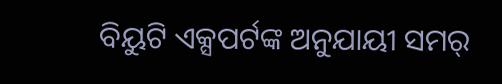ବିୟୁଟି ଏକ୍ସପର୍ଟଙ୍କ ଅନୁଯାୟୀ ସମର୍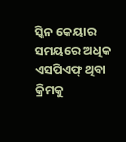ସ୍କିନ କେୟାର ସମୟରେ ଅଧିକ ଏସପିଏଫ୍ ଥିବା କ୍ରିମକୁ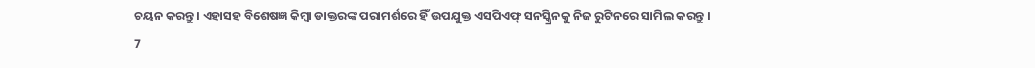ଚୟନ କରନ୍ତୁ । ଏହାସହ ବିଶେଷଜ୍ଞ କିମ୍ବା ଡାକ୍ତରଙ୍କ ପରାମର୍ଶରେ ହିଁ ଉପଯୁକ୍ତ ଏସପିଏଫ୍ ସନସ୍କ୍ରିନକୁ ନିଜ ରୁଟିନରେ ସାମିଲ କରନ୍ତୁ ।
7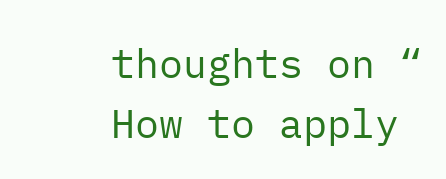thoughts on “ How to apply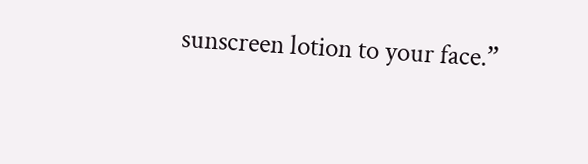sunscreen lotion to your face.”